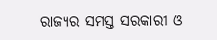ରାଜ୍ୟର ସମସ୍ତ ସରକାରୀ ଓ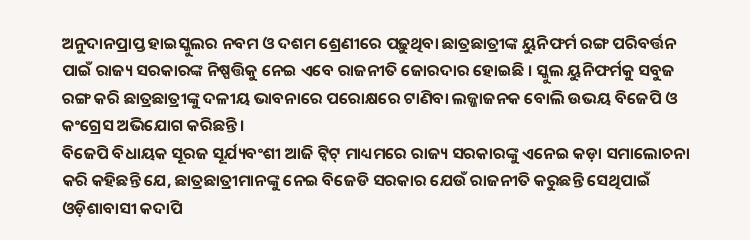ଅନୁଦାନପ୍ରାପ୍ତ ହାଇସ୍କୁଲର ନବମ ଓ ଦଶମ ଶ୍ରେଣୀରେ ପଢ଼ୁଥିବା ଛାତ୍ରଛାତ୍ରୀଙ୍କ ୟୁନିଫର୍ମ ରଙ୍ଗ ପରିବର୍ତ୍ତନ ପାଇଁ ରାଜ୍ୟ ସରକାରଙ୍କ ନିଷ୍ପତ୍ତିକୁ ନେଇ ଏବେ ରାଜନୀତି ଜୋରଦାର ହୋଇଛି । ସ୍କୁଲ ୟୁନିଫର୍ମକୁ ସବୁଜ ରଙ୍ଗ କରି ଛାତ୍ରଛାତ୍ରୀଙ୍କୁ ଦଳୀୟ ଭାବନାରେ ପରୋକ୍ଷରେ ଟାଣିବା ଲଜ୍ଜାଜନକ ବୋଲି ଉଭୟ ବିଜେପି ଓ କଂଗ୍ରେସ ଅଭିଯୋଗ କରିଛନ୍ତି ।
ବିଜେପି ବିଧାୟକ ସୂରଜ ସୂର୍ଯ୍ୟବଂଶୀ ଆଜି ଟ୍ୱିଟ୍ ମାଧ୍ୟମରେ ରାଜ୍ୟ ସରକାରଙ୍କୁ ଏନେଇ କଡ଼ା ସମାଲୋଚନା କରି କହିଛନ୍ତି ଯେ, ଛାତ୍ରଛାତ୍ରୀମାନଙ୍କୁ ନେଇ ବିଜେଡି ସରକାର ଯେଉଁ ରାଜନୀତି କରୁଛନ୍ତି ସେଥିପାଇଁ ଓଡ଼ିଶାବାସୀ କଦାପି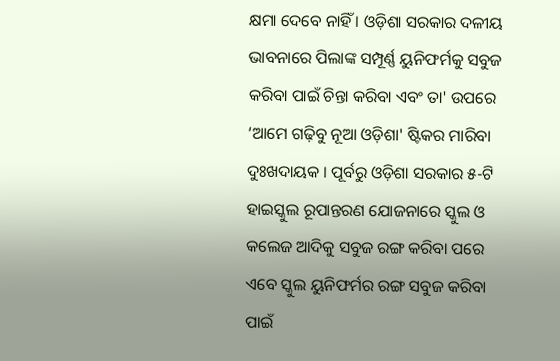କ୍ଷମା ଦେବେ ନାହିଁ । ଓଡ଼ିଶା ସରକାର ଦଳୀୟ ଭାବନାରେ ପିଲାଙ୍କ ସମ୍ପୂର୍ଣ୍ଣ ୟୁନିଫର୍ମକୁ ସବୁଜ କରିବା ପାଇଁ ଚିନ୍ତା କରିବା ଏବଂ ତା' ଉପରେ ‘ଆମେ ଗଢ଼ିବୁ ନୂଆ ଓଡ଼ିଶା' ଷ୍ଟିକର ମାରିବା ଦୁଃଖଦାୟକ । ପୂର୍ବରୁ ଓଡ଼ିଶା ସରକାର ୫-ଟି ହାଇସ୍କୁଲ ରୂପାନ୍ତରଣ ଯୋଜନାରେ ସ୍କୁଲ ଓ କଲେଜ ଆଦିକୁ ସବୁଜ ରଙ୍ଗ କରିବା ପରେ ଏବେ ସ୍କୁଲ ୟୁନିଫର୍ମର ରଙ୍ଗ ସବୁଜ କରିବା ପାଇଁ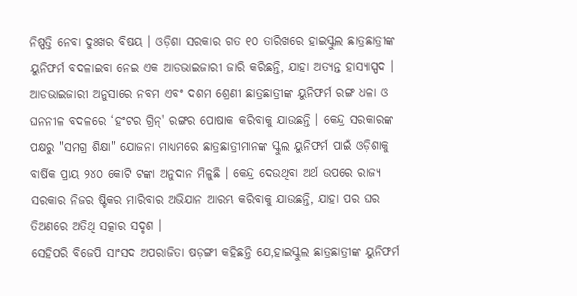ନିଷ୍ପତ୍ତି ନେବା ଦୁଃଖର ବିଷୟ । ଓଡ଼ିଶା ସରକାର ଗତ ୧୦ ତାରିଖରେ ହାଇସ୍କୁଲ ଛାତ୍ରଛାତ୍ରୀଙ୍କ ୟୁନିଫର୍ମ ବଦଳାଇବା ନେଇ ଏକ ଆଡଭାଇଜାରୀ ଜାରି କରିଛନ୍ତି, ଯାହା ଅତ୍ୟନ୍ତ ହାସ୍ୟାସ୍ପଦ । ଆଡଭାଇଜାରୀ ଅନୁସାରେ ନବମ ଏବଂ ଦଶମ ଶ୍ରେଣୀ ଛାତ୍ରଛାତ୍ରୀଙ୍କ ୟୁନିଫର୍ମ ରଙ୍ଗ ଧଳା ଓ ଘନନୀଳ ବଦଳରେ ‘ହଂଟର ଗ୍ରିନ୍' ରଙ୍ଗର ପୋଷାକ କରିବାକୁ ଯାଉଛନ୍ତି । କେନ୍ଦ୍ର ସରକାରଙ୍କ ପକ୍ଷରୁ "ସମଗ୍ର ଶିକ୍ଷା" ଯୋଜନା ମାଧ୍ୟମରେ ଛାତ୍ରଛାତ୍ରୀମାନଙ୍କ ସ୍କୁଲ ୟୁନିଫର୍ମ ପାଇଁ ଓଡ଼ିଶାକୁ ବାର୍ଷିକ ପ୍ରାୟ ୨୪୦ କୋଟି ଟଙ୍କା ଅନୁଦାନ ମିଳୁଛି । କେନ୍ଦ୍ର ଦେଉଥିବା ଅର୍ଥ ଉପରେ ରାଜ୍ୟ ସରକାର ନିଜର ଷ୍ଟିକର ମାରିବାର ଅଭିଯାନ ଆରମ୍ଭ କରିବାକୁ ଯାଉଛନ୍ତି, ଯାହା ପର ଘର ତିଅଣରେ ଅତିଥି ସତ୍କାର ସଦୃଶ ।
ସେହିପରି ବିଜେପି ସାଂସଦ ଅପରାଜିତା ଷଡ଼ଙ୍ଗୀ କହିଛନ୍ତି ଯେ,ହାଇସ୍କୁଲ ଛାତ୍ରଛାତ୍ରୀଙ୍କ ୟୁନିଫର୍ମ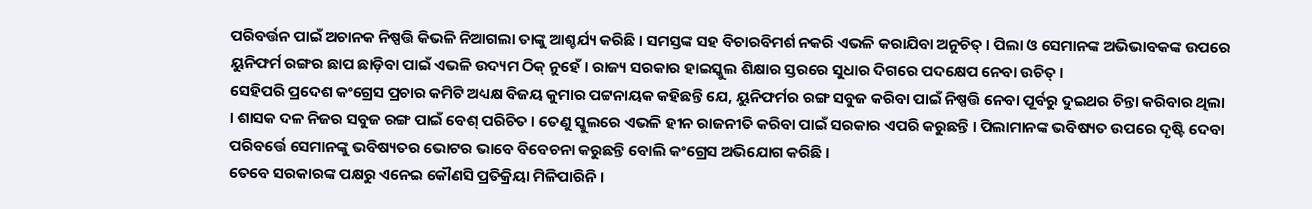ପରିବର୍ତ୍ତନ ପାଇଁ ଅଚାନକ ନିଷ୍ପତ୍ତି କିଭଳି ନିଆଗଲା ତାଙ୍କୁ ଆଶ୍ଚର୍ଯ୍ୟ କରିଛି । ସମସ୍ତଙ୍କ ସହ ବିଚାରବିମର୍ଶ ନକରି ଏଭଳି କରାଯିବା ଅନୁଚିତ୍ । ପିଲା ଓ ସେମାନଙ୍କ ଅଭିଭାବକଙ୍କ ଉପରେ ୟୁନିଫର୍ମ ରଙ୍ଗର ଛାପ ଛାଡ଼ିବା ପାଇଁ ଏଭଳି ଉଦ୍ୟମ ଠିକ୍ ନୁହେଁ । ରାଜ୍ୟ ସରକାର ହାଇସ୍କୁଲ ଶିକ୍ଷାର ସ୍ତରରେ ସୁଧାର ଦିଗରେ ପଦକ୍ଷେପ ନେବା ଉଚିତ୍ ।
ସେହିପରି ପ୍ରଦେଶ କଂଗ୍ରେସ ପ୍ରଚାର କମିଟି ଅଧ୍ୟକ୍ଷ ବିଜୟ କୁମାର ପଟ୍ଟନାୟକ କହିଛନ୍ତି ଯେ, ୟୁନିଫର୍ମର ରଙ୍ଗ ସବୁଜ କରିବା ପାଇଁ ନିଷ୍ପତ୍ତି ନେବା ପୂର୍ବରୁ ଦୁଇଥର ଚିନ୍ତା କରିବାର ଥିଲା । ଶାସକ ଦଳ ନିଜର ସବୁଜ ରଙ୍ଗ ପାଇଁ ବେଶ୍ ପରିଚିତ । ତେଣୁ ସ୍କୁଲରେ ଏଭଳି ହୀନ ରାଜନୀତି କରିବା ପାଇଁ ସରକାର ଏପରି କରୁଛନ୍ତି । ପିଲାମାନଙ୍କ ଭବିଷ୍ୟତ ଉପରେ ଦୃଷ୍ଟି ଦେବା ପରିବର୍ତ୍ତେ ସେମାନଙ୍କୁ ଭବିଷ୍ୟତର ଭୋଟର ଭାବେ ବିବେଚନା କରୁଛନ୍ତି ବୋଲି କଂଗ୍ରେସ ଅଭିଯୋଗ କରିଛି ।
ତେବେ ସରକାରଙ୍କ ପକ୍ଷରୁ ଏନେଇ କୌଣସି ପ୍ରତିକ୍ରିୟା ମିଳିପାରିନି ।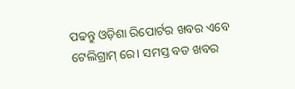ପଢନ୍ତୁ ଓଡ଼ିଶା ରିପୋର୍ଟର ଖବର ଏବେ ଟେଲିଗ୍ରାମ୍ ରେ। ସମସ୍ତ ବଡ ଖବର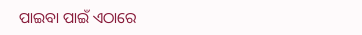ପାଇବା ପାଇଁ ଏଠାରେ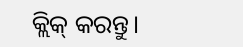କ୍ଲିକ୍ କରନ୍ତୁ।